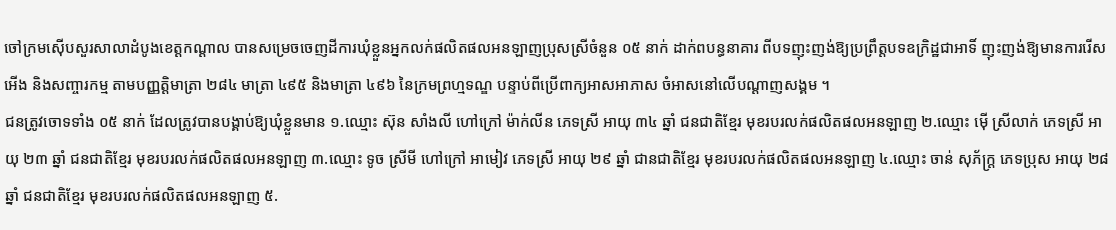ចៅក្រមស៊ើបសួរសាលាដំបូងខេត្តកណ្ដាល បានសម្រេចចេញដីការឃុំខ្លួនអ្នកលក់ផលិតផលអនឡាញប្រុសស្រីចំនួន ០៥ នាក់ ដាក់ពបន្ធនាគារ ពីបទញុះញង់ឱ្យប្រព្រឹត្តបទឧក្រិដ្ឋជាអាទិ៍ ញុះញង់ឱ្យមានការរើសអើង និងសញ្ចារកម្ម តាមបញ្ញត្តិមាត្រា ២៨៤ មាត្រា ៤៩៥ និងមាត្រា ៤៩៦ នៃក្រមព្រហ្មទណ្ឌ បន្ទាប់ពីប្រើពាក្យអាសអាភាស ចំអាសនៅលើបណ្ដាញសង្គម ។
ជនត្រូវចោទទាំង ០៥ នាក់ ដែលត្រូវបានបង្គាប់ឱ្យឃុំខ្លួនមាន ១.ឈ្មោះ ស៊ុន សាំងលី ហៅក្រៅ ម៉ាក់លីន ភេទស្រី អាយុ ៣៤ ឆ្នាំ ជនជាតិខ្មែរ មុខរបរលក់ផលិតផលអនឡាញ ២.ឈ្មោះ ម៉ើ ស្រីលាក់ ភេទស្រី អាយុ ២៣ ឆ្នាំ ជនជាតិខ្មែរ មុខរបរលក់ផលិតផលអនឡាញ ៣.ឈ្មោះ ទូច ស្រីមី ហៅក្រៅ អាមៀវ ភេទស្រី អាយុ ២៩ ឆ្នាំ ជានជាតិខ្មែរ មុខរបរលក់ផលិតផលអនឡាញ ៤.ឈ្មោះ ចាន់ សុភ័ក្ត្រ ភេទប្រុស អាយុ ២៨ ឆ្នាំ ជនជាតិខ្មែរ មុខរបរលក់ផលិតផលអនឡាញ ៥.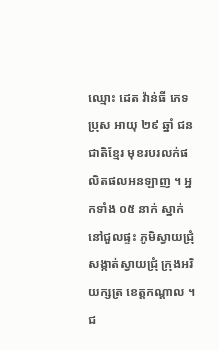ឈ្មោះ ដេត វ៉ាន់ធី ភេទប្រុស អាយុ ២៩ ឆ្នាំ ជនជាតិខ្មែរ មុខរបរលក់ផលិតផលអនឡាញ ។ អ្នកទាំង ០៥ នាក់ ស្នាក់នៅជួលផ្ទះ ភូមិស្វាយជ្រុំ សង្កាត់ស្វាយជ្រុំ ក្រុងអរិយក្សត្រ ខេត្តកណ្តាល ។
ជ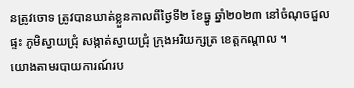នត្រូវចោទ ត្រូវបានឃាត់ខ្លួនកាលពីថ្ងៃទី២ ខែធ្នូ ឆ្នាំ២០២៣ នៅចំណុចជួលផ្ទះ ភូមិស្វាយជ្រុំ សង្កាត់ស្វាយជ្រុំ ក្រុងអរិយក្សត្រ ខេត្តកណ្តាល ។
យោងតាមរបាយការណ៍រប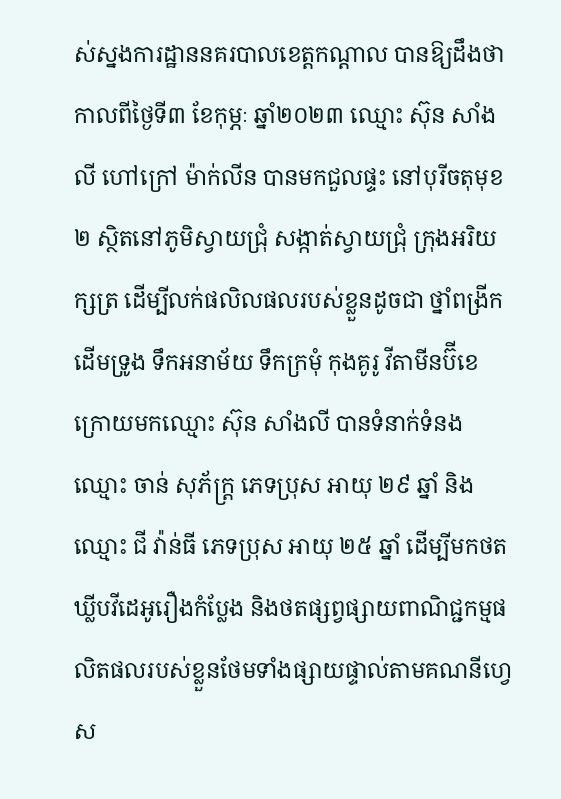ស់ស្នងការដ្ឋាននគរបាលខេត្តកណ្ដាល បានឱ្យដឹងថា កាលពីថ្ងៃទី៣ ខែកុម្ភៈ ឆ្នាំ២០២៣ ឈ្មោះ ស៊ុន សាំងលី ហៅក្រៅ ម៉ាក់លីន បានមកជួលផ្ទះ នៅបុរីចតុមុខ២ ស្ថិតនៅភូមិស្វាយជ្រុំ សង្កាត់ស្វាយជ្រុំ ក្រុងអរិយក្សត្រ ដើម្បីលក់ផលិលផលរបស់ខ្លួនដូចជា ថ្នាំពង្រីកដើមទ្រូង ទឹកអនាម័យ ទឹកក្រមុំ កុងគូរូ វីតាមីនប៊ីខេ ក្រោយមកឈ្មោះ ស៊ុន សាំងលី បានទំនាក់ទំនង ឈ្មោះ ចាន់ សុភ័ក្រ្ត ភេទប្រុស អាយុ ២៩ ឆ្នាំ និងឈ្មោះ ជី វ៉ាន់ធី ភេទប្រុស អាយុ ២៥ ឆ្នាំ ដើម្បីមកថតឃ្លីបវីដេអូរឿងកំប្លែង និងថតផ្សព្វផ្សាយពាណិជ្ជកម្មផលិតផលរបស់ខ្លួនថែមទាំងផ្សាយផ្ទាល់តាមគណនីហ្វេស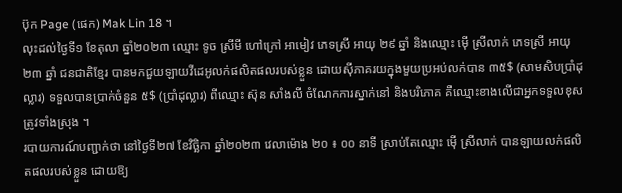ប៊ុក Page (ផេក) Mak Lin 18 ។
លុះដល់ថ្ងៃទី១ ខែតុលា ឆ្នាំ២០២៣ ឈ្មោះ ទូច ស្រីមី ហៅក្រៅ អាមៀវ ភេទស្រី អាយុ ២៩ ឆ្នាំ និងឈ្មោះ ម៉ើ ស្រីលាក់ ភេទស្រី អាយុ ២៣ ឆ្នាំ ជនជាតិខ្មែរ បានមកជួយឡាយវីដេអូលក់ផលិតផលរបស់ខ្លួន ដោយស៊ីភាគរយក្នុងមួយប្រអប់លក់បាន ៣៥$ (សាមសិបប្រាំដុល្លារ) ទទួលបានប្រាក់ចំនួន ៥$ (ប្រាំដុល្លារ) ពីឈ្មោះ ស៊ុន សាំងលី ចំណែកការស្នាក់នៅ និងបរិភោគ គឺឈ្មោះខាងលើជាអ្នកទទួលខុសត្រូវទាំងស្រុង ។
របាយការណ៍បញ្ជាក់ថា នៅថ្ងៃទី២៧ ខែវិច្ឆិកា ឆ្នាំ២០២៣ វេលាម៉ោង ២០ ៖ ០០ នាទី ស្រាប់តែឈ្មោះ ម៉ើ ស្រីលាក់ បានឡាយលក់ផលិតផលរបស់ខ្លួន ដោយឱ្យ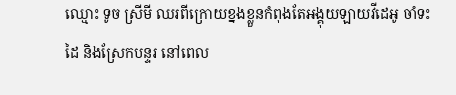ឈ្មោះ ទូច ស្រីមី ឈរពីក្រោយខ្នងខ្លួនកំពុងតែអង្គុយឡាយវីដេអូ ចាំទះដៃ និងស្រែកបន្ទរ នៅពេល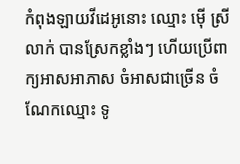កំពុងឡាយវីដេអូនោះ ឈ្មោះ ម៉ើ ស្រីលាក់ បានស្រែកខ្លាំងៗ ហើយប្រើពាក្យអាសអាភាស ចំអាសជាច្រើន ចំណែកឈ្មោះ ទូ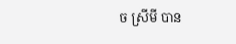ច ស្រីមី បាន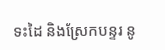ទះដៃ និងស្រែកបន្ទរ នូ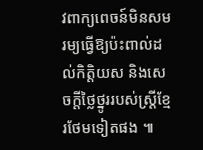វពាក្យពេចន៍មិនសមរម្យធ្វើឱ្យប៉ះពាល់ដល់កិត្តិយស និងសេចក្ដីថ្លៃថ្នូររបស់ស្ត្រីខ្មែរថែមទៀតផង ៕